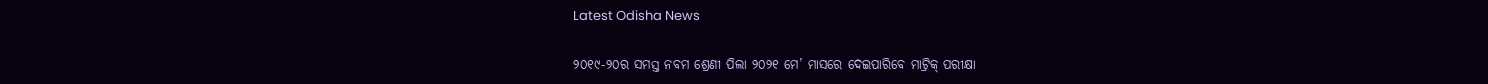Latest Odisha News

୨୦୧୯-୨୦ର ସମସ୍ତ ନବମ ଶ୍ରେଣୀ ପିଲା ୨୦୨୧ ମେ’ ମାସରେ ଦେଇପାରିବେ ମାଟ୍ରିକ୍ ପରୀକ୍ଷା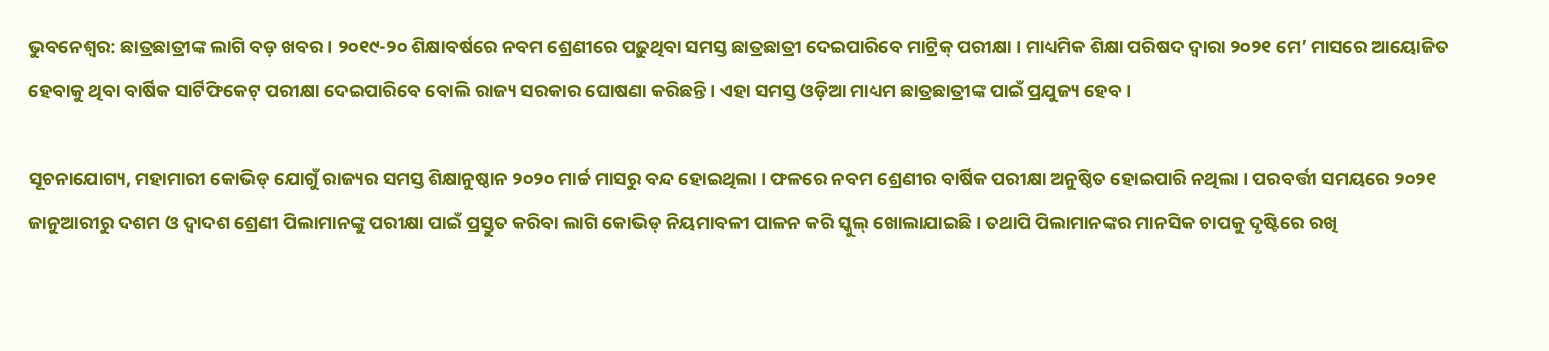ଭୁବନେଶ୍ୱର: ଛାତ୍ରଛାତ୍ରୀଙ୍କ ଲାଗି ବଡ଼ ଖବର । ୨୦୧୯-୨୦ ଶିକ୍ଷାବର୍ଷରେ ନବମ ଶ୍ରେଣୀରେ ପଢ଼ୁଥିବା ସମସ୍ତ ଛାତ୍ରଛାତ୍ରୀ ଦେଇପାରିବେ ମାଟ୍ରିକ୍ ପରୀକ୍ଷା । ମାଧ୍ୟମିକ ଶିକ୍ଷା ପରିଷଦ ଦ୍ୱାରା ୨୦୨୧ ମେ’ ମାସରେ ଆୟୋଜିତ ହେବାକୁ ଥିବା ବାର୍ଷିକ ସାର୍ଟିଫିକେଟ୍ ପରୀକ୍ଷା ଦେଇପାରିବେ ବୋଲି ରାଜ୍ୟ ସରକାର ଘୋଷଣା କରିଛନ୍ତି । ଏହା ସମସ୍ତ ଓଡ଼ିଆ ମାଧ୍ୟମ ଛାତ୍ରଛାତ୍ରୀଙ୍କ ପାଇଁ ପ୍ରଯୁଜ୍ୟ ହେବ ।

ସୂଚନାଯୋଗ୍ୟ, ମହାମାରୀ କୋଭିଡ୍ ଯୋଗୁଁ ରାଜ୍ୟର ସମସ୍ତ ଶିକ୍ଷାନୁଷ୍ଠାନ ୨୦୨୦ ମାର୍ଚ୍ଚ ମାସରୁ ବନ୍ଦ ହୋଇଥିଲା । ଫଳରେ ନବମ ଶ୍ରେଣୀର ବାର୍ଷିକ ପରୀକ୍ଷା ଅନୁଷ୍ଠିତ ହୋଇପାରି ନଥିଲା । ପରବର୍ତ୍ତୀ ସମୟରେ ୨୦୨୧ ଜାନୁଆରୀରୁ ଦଶମ ଓ ଦ୍ୱାଦଶ ଶ୍ରେଣୀ ପିଲାମାନଙ୍କୁ ପରୀକ୍ଷା ପାଇଁ ପ୍ରସ୍ତୁତ କରିବା ଲାଗି କୋଭିଡ୍ ନିୟମାବଳୀ ପାଳନ କରି ସ୍କୁଲ୍ ଖୋଲାଯାଇଛି । ତଥାପି ପିଲାମାନଙ୍କର ମାନସିକ ଚାପକୁ ଦୃଷ୍ଟିରେ ରଖି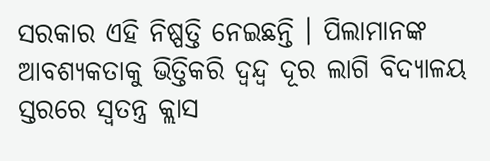ସରକାର ଏହି ନିଷ୍ପତ୍ତି ନେଇଛନ୍ତି । ପିଲାମାନଙ୍କ ଆବଶ୍ୟକତାକୁ ଭିତ୍ତିକରି ଦ୍ୱନ୍ଦ୍ୱ ଦୂର ଲାଗି ବିଦ୍ୟାଳୟ ସ୍ତରରେ ସ୍ୱତନ୍ତ୍ର କ୍ଲାସ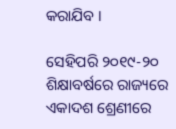କରାଯିବ ।

ସେହିପରି ୨୦୧୯-୨୦ ଶିକ୍ଷାବର୍ଷରେ ରାଜ୍ୟରେ ଏକାଦଶ ଶ୍ରେଣୀରେ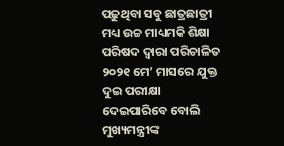ପଢ଼ୁଥିବା ସବୁ ଛାତ୍ରଛାତ୍ରୀ ମଧ୍ୟ ଉଚ୍ଚ ମାଧ୍ୟମକି ଶିକ୍ଷା ପରିଷଦ ଦ୍ୱାରା ପରିଚାଳିତ ୨୦୨୧ ମେ’ ମାସରେ ଯୁକ୍ତ ଦୁଇ ପରୀକ୍ଷା ଦେଇପାରିବେ ବୋଲି ମୁଖ୍ୟମନ୍ତ୍ରୀଙ୍କ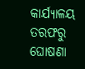କାର୍ଯ୍ୟାଳୟ ତରଫରୁ ଘୋଷଣା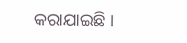କରାଯାଇଛି ।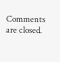Comments are closed.